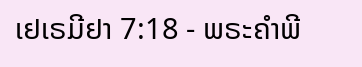ເຢເຣມີຢາ 7:18 - ພຣະຄຳພີ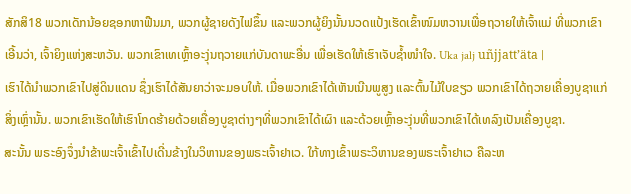ສັກສິ18 ພວກເດັກນ້ອຍຊອກຫາຟືນມາ, ພວກຜູ້ຊາຍດັງໄຟຂຶ້ນ ແລະພວກຜູ້ຍິງນັ້ນນວດແປ້ງເຮັດເຂົ້າໜົມຫວານເພື່ອຖວາຍໃຫ້ເຈົ້າແມ່ ທີ່ພວກເຂົາເອີ້ນວ່າ, ເຈົ້າຍິງແຫ່ງສະຫວັນ. ພວກເຂົາເທເຫຼົ້າອະງຸ່ນຖວາຍແກ່ບັນດາພະອື່ນ ເພື່ອເຮັດໃຫ້ເຮົາເຈັບຊໍ້າໜຳໃຈ. Uka jalj uñjjattʼäta |
ເຮົາໄດ້ນຳພວກເຂົາໄປສູ່ດິນແດນ ຊຶ່ງເຮົາໄດ້ສັນຍາວ່າຈະມອບໃຫ້. ເມື່ອພວກເຂົາໄດ້ເຫັນເນີນພູສູງ ແລະຕົ້ນໄມ້ໃບຂຽວ ພວກເຂົາໄດ້ຖວາຍເຄື່ອງບູຊາແກ່ສິ່ງເຫຼົ່ານັ້ນ. ພວກເຂົາເຮັດໃຫ້ເຮົາໂກດຮ້າຍດ້ວຍເຄື່ອງບູຊາຕ່າງໆທີ່ພວກເຂົາໄດ້ເຜົາ ແລະດ້ວຍເຫຼົ້າອະງຸ່ນທີ່ພວກເຂົາໄດ້ເທລົງເປັນເຄື່ອງບູຊາ.
ສະນັ້ນ ພຣະອົງຈຶ່ງນຳຂ້າພະເຈົ້າເຂົ້າໄປເດີ່ນຂ້າງໃນວິຫານຂອງພຣະເຈົ້າຢາເວ. ໃກ້ທາງເຂົ້າພຣະວິຫານຂອງພຣະເຈົ້າຢາເວ ຄືລະຫ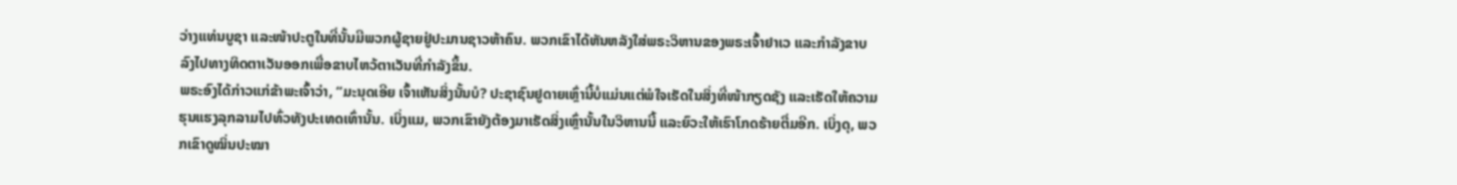ວ່າງແທ່ນບູຊາ ແລະໜ້າປະຕູໃນທີ່ນັ້ນມີພວກຜູ້ຊາຍຢູ່ປະມານຊາວຫ້າຄົນ. ພວກເຂົາໄດ້ຫັນຫລັງໃສ່ພຣະວິຫານຂອງພຣະເຈົ້າຢາເວ ແລະກຳລັງຂາບລົງໄປທາງທິດຕາເວັນອອກເພື່ອຂາບໄຫວ້ຕາເວັນທີ່ກຳລັງຂຶ້ນ.
ພຣະອົງໄດ້ກ່າວແກ່ຂ້າພະເຈົ້າວ່າ, “ມະນຸດເອີຍ ເຈົ້າເຫັນສິ່ງນັ້ນບໍ? ປະຊາຊົນຢູດາຍເຫຼົ່ານີ້ບໍ່ແມ່ນແຕ່ພໍໃຈເຮັດໃນສິ່ງທີ່ໜ້າກຽດຊັງ ແລະເຮັດໃຫ້ຄວາມຮຸນແຮງລຸກລາມໄປທົ່ວທັງປະເທດເທົ່ານັ້ນ. ເບິ່ງແມ, ພວກເຂົາຍັງຕ້ອງມາເຮັດສິ່ງເຫຼົ່ານັ້ນໃນວິຫານນີ້ ແລະຍົວະໃຫ້ເຮົາໂກດຮ້າຍຕື່ມອີກ. ເບິ່ງດຸ, ພວກເຂົາດູໝິ່ນປະໝາ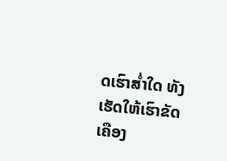ດເຮົາສໍ່າໃດ ທັງເຮັດໃຫ້ເຮົາຂັດເຄືອງ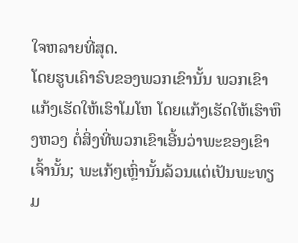ໃຈຫລາຍທີ່ສຸດ.
ໂດຍຮູບເຄົາຣົບຂອງພວກເຂົານັ້ນ ພວກເຂົາແກ້ງເຮັດໃຫ້ເຮົາໂມໂຫ ໂດຍແກ້ງເຮັດໃຫ້ເຮົາຫຶງຫວງ ຕໍ່ສິ່ງທີ່ພວກເຂົາເອີ້ນວ່າພະຂອງເຂົາເຈົ້ານັ້ນ; ພະເກ້ໆເຫຼົ່ານັ້ນລ້ວນແຕ່ເປັນພະທຽມ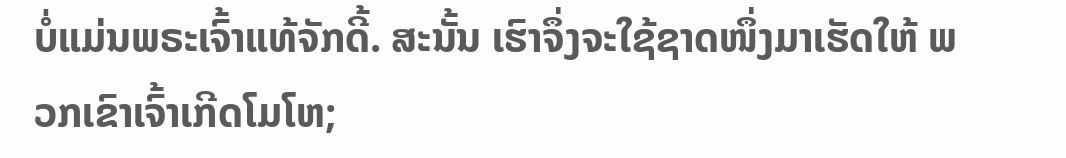ບໍ່ແມ່ນພຣະເຈົ້າແທ້ຈັກດີ້. ສະນັ້ນ ເຮົາຈຶ່ງຈະໃຊ້ຊາດໜຶ່ງມາເຮັດໃຫ້ ພວກເຂົາເຈົ້າເກີດໂມໂຫ;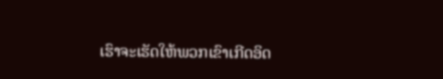ເຮົາຈະເຮັດໃຫ້ພວກເຂົາເກີດອິດ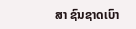ສາ ຊົນຊາດເບົາ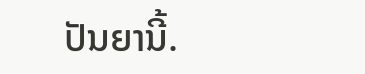ປັນຍານີ້.